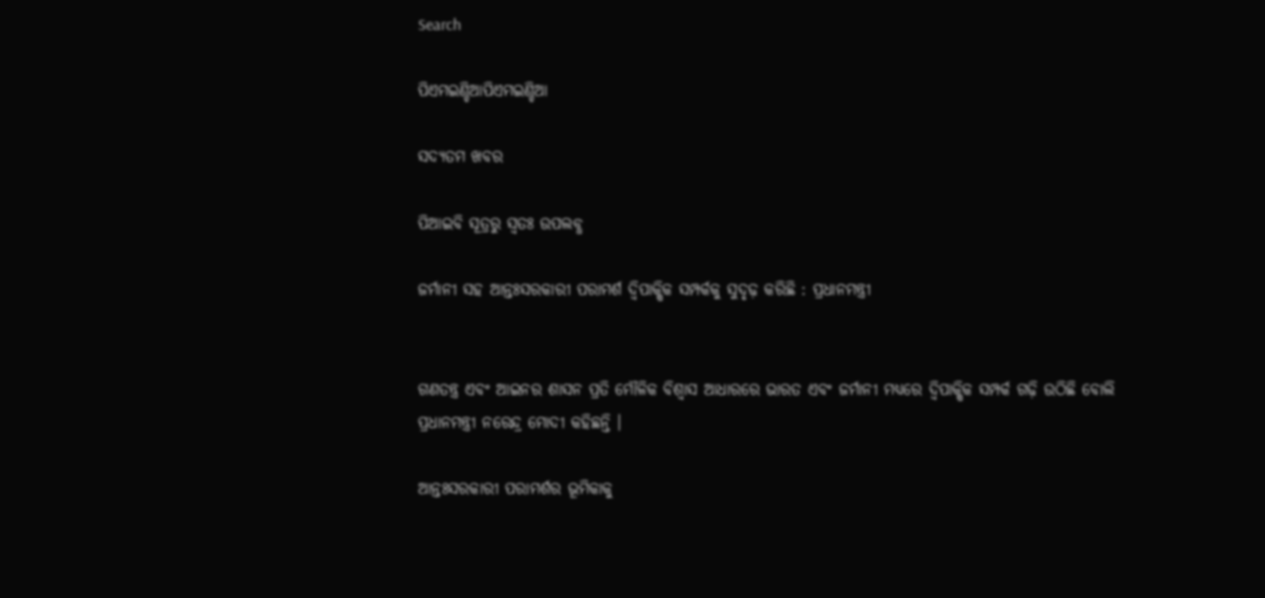Search

ପିଏମଇଣ୍ଡିଆପିଏମଇଣ୍ଡିଆ

ସଦ୍ୟତମ ଖବର

ପିଆଇବି ସୂତ୍ରରୁ ସ୍ବତଃ ଉପଲବ୍ଧ

ଜର୍ମାନୀ ସହ ଆନ୍ତଃସରକାରୀ ପରାମର୍ଶ ଦ୍ୱିପାକ୍ଷିକ ସମ୍ପର୍କକୁ ସୁଦୃଢ଼ କରିଛି : ପ୍ରଧାନମନ୍ତ୍ରୀ


ଗଣତନ୍ତ୍ର ଏବଂ ଆଇନର ଶାସନ ପ୍ରତି ମୌଳିକ ବିଶ୍ୱାସ ଆଧାରରେ ଭାରତ ଏବଂ ଜର୍ମାନୀ ମଧ୍ୟରେ ଦ୍ୱିପାକ୍ଷିକ ସମ୍ପର୍କ ଗଢ଼ି ଉଠିଛି ବୋଲି ପ୍ରଧାନମନ୍ତ୍ରୀ ନରେନ୍ଦ୍ର ମୋଦୀ କହିଛନ୍ତି ।

ଆନ୍ତଃସରକାରୀ ପରାମର୍ଶର ଭୂମିକାକୁ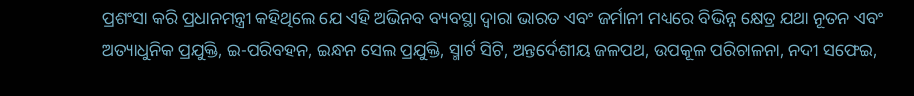ପ୍ରଶଂସା କରି ପ୍ରଧାନମନ୍ତ୍ରୀ କହିଥିଲେ ଯେ ଏହି ଅଭିନବ ବ୍ୟବସ୍ଥା ଦ୍ୱାରା ଭାରତ ଏବଂ ଜର୍ମାନୀ ମଧ୍ୟରେ ବିଭିନ୍ନ କ୍ଷେତ୍ର ଯଥା ନୂତନ ଏବଂ ଅତ୍ୟାଧୁନିକ ପ୍ରଯୁକ୍ତି, ଇ-ପରିବହନ, ଇନ୍ଧନ ସେଲ ପ୍ରଯୁକ୍ତି, ସ୍ମାର୍ଟ ସିଟି, ଅନ୍ତର୍ଦେଶୀୟ ଜଳପଥ, ଉପକୂଳ ପରିଚାଳନା, ନଦୀ ସଫେଇ,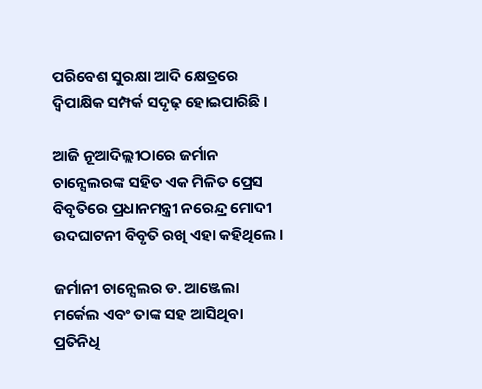ପରିବେଶ ସୁରକ୍ଷା ଆଦି କ୍ଷେତ୍ରରେ ଦ୍ୱିପାକ୍ଷିକ ସମ୍ପର୍କ ସଦୃଢ଼ ହୋଇପାରିଛି ।

ଆଜି ନୂଆଦିଲ୍ଲୀଠାରେ ଜର୍ମାନ ଚାନ୍ସେଲରଙ୍କ ସହିତ ଏକ ମିଳିତ ପ୍ରେସ ବିବୃତିରେ ପ୍ରଧାନମନ୍ତ୍ରୀ ନରେନ୍ଦ୍ର ମୋଦୀ ଉଦଘାଟନୀ ବିବୃତି ରଖି ଏହା କହିଥିଲେ ।

ଜର୍ମାନୀ ଚାନ୍ସେଲର ଡ. ଆଞ୍ଜେଲା ମର୍କେଲ ଏବଂ ତାଙ୍କ ସହ ଆସିଥିବା ପ୍ରତିନିଧି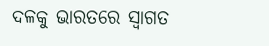ଦଳକୁ ଭାରତରେ ସ୍ୱାଗତ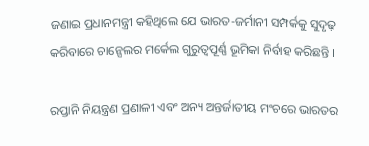ଜଣାଇ ପ୍ରଧାନମନ୍ତ୍ରୀ କହିଥିଲେ ଯେ ଭାରତ-ଜର୍ମାନୀ ସମ୍ପର୍କକୁ ସୁଦୃଢ଼ କରିବାରେ ଚାନ୍ସେଲର ମର୍କେଲ ଗୁରୁତ୍ୱପୂର୍ଣ୍ଣ ଭୂମିକା ନିର୍ବାହ କରିଛନ୍ତି ।

ରପ୍ତାନି ନିୟନ୍ତ୍ରଣ ପ୍ରଣାଳୀ ଏବଂ ଅନ୍ୟ ଅନ୍ତର୍ଜାତୀୟ ମଂଚରେ ଭାରତର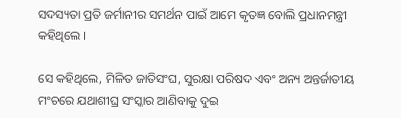ସଦସ୍ୟତା ପ୍ରତି ଜର୍ମାନୀର ସମର୍ଥନ ପାଇଁ ଆମେ କୃତଜ୍ଞ ବୋଲି ପ୍ରଧାନମନ୍ତ୍ରୀ କହିଥିଲେ ।

ସେ କହିଥିଲେ, ମିଳିତ ଜାତିସଂଘ, ସୁରକ୍ଷା ପରିଷଦ ଏବଂ ଅନ୍ୟ ଅନ୍ତର୍ଜାତୀୟ ମଂଚରେ ଯଥାଶୀଘ୍ର ସଂସ୍କାର ଆଣିବାକୁ ଦୁଇ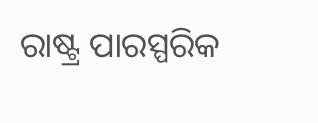ରାଷ୍ଟ୍ର ପାରସ୍ପରିକ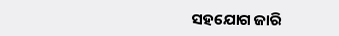ସହଯୋଗ ଜାରି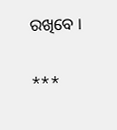ରଖିବେ ।

***